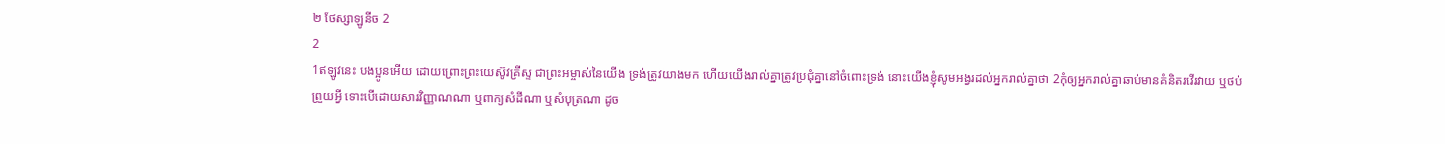២ ថែស្សាឡូនីច 2
2
1ឥឡូវនេះ បងប្អូនអើយ ដោយព្រោះព្រះយេស៊ូវគ្រីស្ទ ជាព្រះអម្ចាស់នៃយើង ទ្រង់ត្រូវយាងមក ហើយយើងរាល់គ្នាត្រូវប្រជុំគ្នានៅចំពោះទ្រង់ នោះយើងខ្ញុំសូមអង្វរដល់អ្នករាល់គ្នាថា 2កុំឲ្យអ្នករាល់គ្នាឆាប់មានគំនិតរវើរវាយ ឬថប់ព្រួយអ្វី ទោះបើដោយសារវិញ្ញាណណា ឬពាក្យសំដីណា ឬសំបុត្រណា ដូច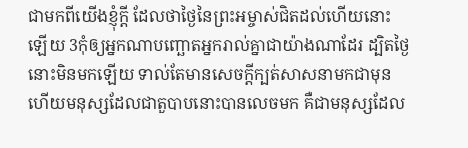ជាមកពីយើងខ្ញុំក្តី ដែលថាថ្ងៃនៃព្រះអម្ចាស់ជិតដល់ហើយនោះឡើយ 3កុំឲ្យអ្នកណាបញ្ឆោតអ្នករាល់គ្នាជាយ៉ាងណាដែរ ដ្បិតថ្ងៃនោះមិនមកឡើយ ទាល់តែមានសេចក្ដីក្បត់សាសនាមកជាមុន ហើយមនុស្សដែលជាតួបាបនោះបានលេចមក គឺជាមនុស្សដែល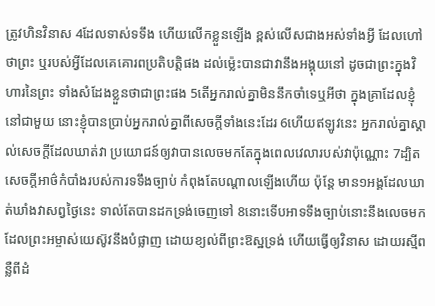ត្រូវហិនវិនាស 4ដែលទាស់ទទឹង ហើយលើកខ្លួនឡើង ខ្ពស់លើសជាងអស់ទាំងអ្វី ដែលហៅថាព្រះ ឬរបស់អ្វីដែលគេគោរពប្រតិបត្តិផង ដល់ម៉្លេះបានជាវានឹងអង្គុយនៅ ដូចជាព្រះក្នុងវិហារនៃព្រះ ទាំងសំដែងខ្លួនថាជាព្រះផង 5តើអ្នករាល់គ្នាមិននឹកចាំទេឬអីថា ក្នុងគ្រាដែលខ្ញុំនៅជាមួយ នោះខ្ញុំបានប្រាប់អ្នករាល់គ្នាពីសេចក្ដីទាំងនេះដែរ 6ហើយឥឡូវនេះ អ្នករាល់គ្នាស្គាល់សេចក្ដីដែលឃាត់វា ប្រយោជន៍ឲ្យវាបានលេចមកតែក្នុងពេលវេលារបស់វាប៉ុណ្ណោះ 7ដ្បិតសេចក្ដីអាថ៌កំបាំងរបស់ការទទឹងច្បាប់ កំពុងតែបណ្តាលឡើងហើយ ប៉ុន្តែ មាន១អង្គដែលឃាត់ឃាំងវាសព្វថ្ងៃនេះ ទាល់តែបានដកទ្រង់ចេញទៅ 8នោះទើបអាទទឹងច្បាប់នោះនឹងលេចមក ដែលព្រះអម្ចាស់យេស៊ូវនឹងបំផ្លាញ ដោយខ្យល់ពីព្រះឱស្ឋទ្រង់ ហើយធ្វើឲ្យវិនាស ដោយរស្មីពន្លឺពីដំ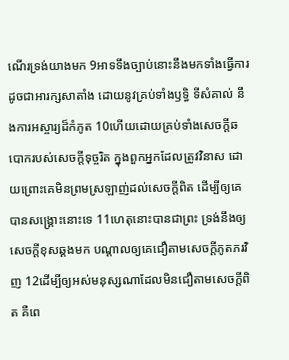ណើរទ្រង់យាងមក 9អាទទឹងច្បាប់នោះនឹងមកទាំងធ្វើការ ដូចជាអារក្សសាតាំង ដោយនូវគ្រប់ទាំងឫទ្ធិ ទីសំគាល់ នឹងការអស្ចារ្យដ៏កំភូត 10ហើយដោយគ្រប់ទាំងសេចក្ដីឆបោករបស់សេចក្ដីទុច្ចរិត ក្នុងពួកអ្នកដែលត្រូវវិនាស ដោយព្រោះគេមិនព្រមស្រឡាញ់ដល់សេចក្ដីពិត ដើម្បីឲ្យគេបានសង្គ្រោះនោះទេ 11ហេតុនោះបានជាព្រះ ទ្រង់នឹងឲ្យសេចក្ដីខុសឆ្គងមក បណ្តាលឲ្យគេជឿតាមសេចក្ដីភូតភរវិញ 12ដើម្បីឲ្យអស់មនុស្សណាដែលមិនជឿតាមសេចក្ដីពិត គឺពេ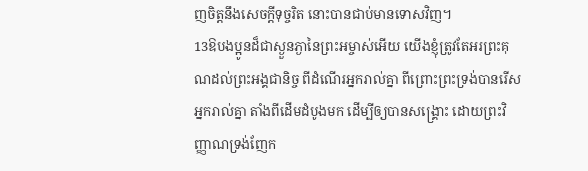ញចិត្តនឹងសេចក្ដីទុច្ចរិត នោះបានជាប់មានទោសវិញ។
13ឱបងប្អូនដ៏ជាស្ងួនភ្ងានៃព្រះអម្ចាស់អើយ យើងខ្ញុំត្រូវតែអរព្រះគុណដល់ព្រះអង្គជានិច្ច ពីដំណើរអ្នករាល់គ្នា ពីព្រោះព្រះទ្រង់បានរើសអ្នករាល់គ្នា តាំងពីដើមដំបូងមក ដើម្បីឲ្យបានសង្គ្រោះ ដោយព្រះវិញ្ញាណទ្រង់ញែក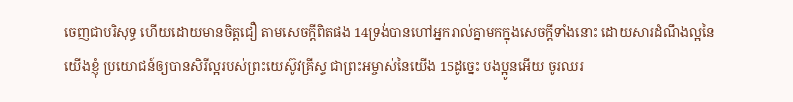ចេញជាបរិសុទ្ធ ហើយដោយមានចិត្តជឿ តាមសេចក្ដីពិតផង 14ទ្រង់បានហៅអ្នករាល់គ្នាមកក្នុងសេចក្ដីទាំងនោះ ដោយសារដំណឹងល្អនៃយើងខ្ញុំ ប្រយោជន៍ឲ្យបានសិរីល្អរបស់ព្រះយេស៊ូវគ្រីស្ទ ជាព្រះអម្ចាស់នៃយើង 15ដូច្នេះ បងប្អូនអើយ ចូរឈរ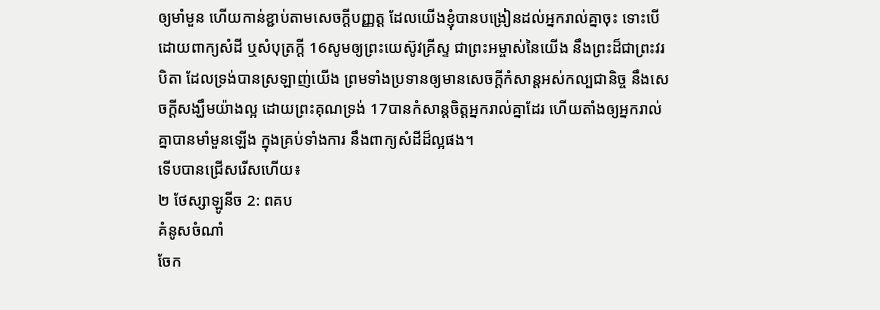ឲ្យមាំមួន ហើយកាន់ខ្ជាប់តាមសេចក្ដីបញ្ញត្ត ដែលយើងខ្ញុំបានបង្រៀនដល់អ្នករាល់គ្នាចុះ ទោះបើដោយពាក្យសំដី ឬសំបុត្រក្តី 16សូមឲ្យព្រះយេស៊ូវគ្រីស្ទ ជាព្រះអម្ចាស់នៃយើង នឹងព្រះដ៏ជាព្រះវរបិតា ដែលទ្រង់បានស្រឡាញ់យើង ព្រមទាំងប្រទានឲ្យមានសេចក្ដីកំសាន្តអស់កល្បជានិច្ច នឹងសេចក្ដីសង្ឃឹមយ៉ាងល្អ ដោយព្រះគុណទ្រង់ 17បានកំសាន្តចិត្តអ្នករាល់គ្នាដែរ ហើយតាំងឲ្យអ្នករាល់គ្នាបានមាំមួនឡើង ក្នុងគ្រប់ទាំងការ នឹងពាក្យសំដីដ៏ល្អផង។
ទើបបានជ្រើសរើសហើយ៖
២ ថែស្សាឡូនីច 2: ពគប
គំនូសចំណាំ
ចែក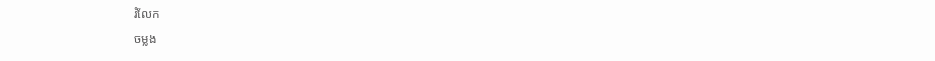រំលែក
ចម្លង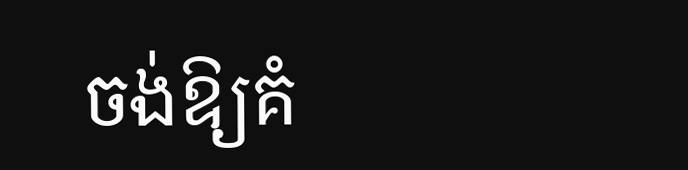ចង់ឱ្យគំ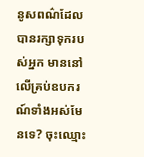នូសពណ៌ដែលបានរក្សាទុករបស់អ្នក មាននៅលើគ្រប់ឧបករណ៍ទាំងអស់មែនទេ? ចុះឈ្មោះ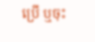ប្រើ ឬចុះ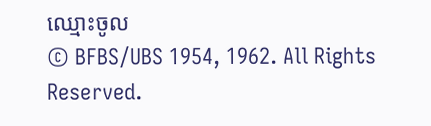ឈ្មោះចូល
© BFBS/UBS 1954, 1962. All Rights Reserved.